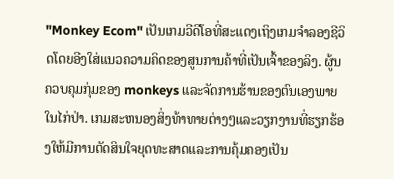"Monkey Ecom" ເປັນເກມວີດີໂອທີ່ສະແດງເຖິງເກມຈໍາລອງຊີວິດໂດຍອີງໃສ່ແນວຄວາມຄິດຂອງສູນການຄ້າທີ່ເປັນເຈົ້າຂອງລິງ. ຜູ້ນຄວບຄຸມກຸ່ມຂອງ monkeys ແລະຈັດການຮ້ານຂອງຕົນເອງພາຍໃນໄກ່ປ່າ. ເກມສະຫນອງສິ່ງທ້າທາຍຕ່າງໆແລະວຽກງານທີ່ຮຽກຮ້ອງໃຫ້ມີການຕັດສິນໃຈຍຸດທະສາດແລະການຄຸ້ມຄອງເປັນ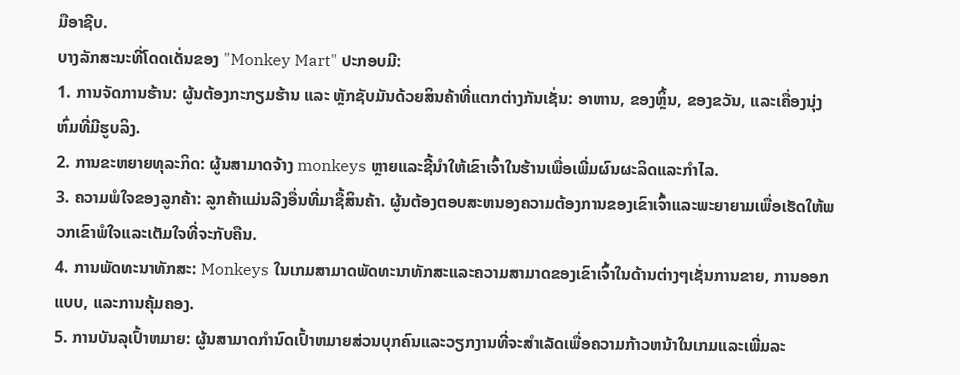ມືອາຊີບ.
ບາງລັກສະນະທີ່ໂດດເດັ່ນຂອງ "Monkey Mart" ປະກອບມີ:
1. ການຈັດການຮ້ານ: ຜູ້ນຕ້ອງກະກຽມຮ້ານ ແລະ ຫຼັກຊັບມັນດ້ວຍສິນຄ້າທີ່ແຕກຕ່າງກັນເຊັ່ນ: ອາຫານ, ຂອງຫຼິ້ນ, ຂອງຂວັນ, ແລະເຄື່ອງນຸ່ງຫົ່ມທີ່ມີຮູບລິງ.
2. ການຂະຫຍາຍທຸລະກິດ: ຜູ້ນສາມາດຈ້າງ monkeys ຫຼາຍແລະຊີ້ນໍາໃຫ້ເຂົາເຈົ້າໃນຮ້ານເພື່ອເພີ່ມຜົນຜະລິດແລະກໍາໄລ.
3. ຄວາມພໍໃຈຂອງລູກຄ້າ: ລູກຄ້າແມ່ນລີງອື່ນທີ່ມາຊື້ສິນຄ້າ. ຜູ້ນຕ້ອງຕອບສະຫນອງຄວາມຕ້ອງການຂອງເຂົາເຈົ້າແລະພະຍາຍາມເພື່ອເຮັດໃຫ້ພວກເຂົາພໍໃຈແລະເຕັມໃຈທີ່ຈະກັບຄືນ.
4. ການພັດທະນາທັກສະ: Monkeys ໃນເກມສາມາດພັດທະນາທັກສະແລະຄວາມສາມາດຂອງເຂົາເຈົ້າໃນດ້ານຕ່າງໆເຊັ່ນການຂາຍ, ການອອກແບບ, ແລະການຄຸ້ມຄອງ.
5. ການບັນລຸເປົ້າຫມາຍ: ຜູ້ນສາມາດກໍານົດເປົ້າຫມາຍສ່ວນບຸກຄົນແລະວຽກງານທີ່ຈະສໍາເລັດເພື່ອຄວາມກ້າວຫນ້າໃນເກມແລະເພີ່ມລະ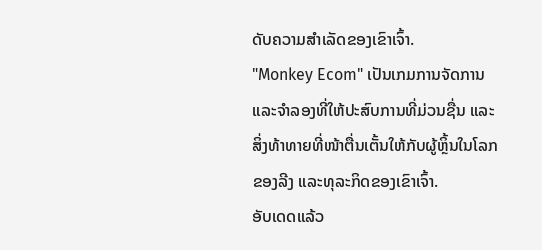ດັບຄວາມສໍາເລັດຂອງເຂົາເຈົ້າ.
"Monkey Ecom" ເປັນເກມການຈັດການ ແລະຈຳລອງທີ່ໃຫ້ປະສົບການທີ່ມ່ວນຊື່ນ ແລະສິ່ງທ້າທາຍທີ່ໜ້າຕື່ນເຕັ້ນໃຫ້ກັບຜູ້ຫຼິ້ນໃນໂລກຂອງລີງ ແລະທຸລະກິດຂອງເຂົາເຈົ້າ.
ອັບເດດແລ້ວ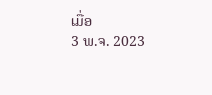ເມື່ອ
3 ພ.ຈ. 2023